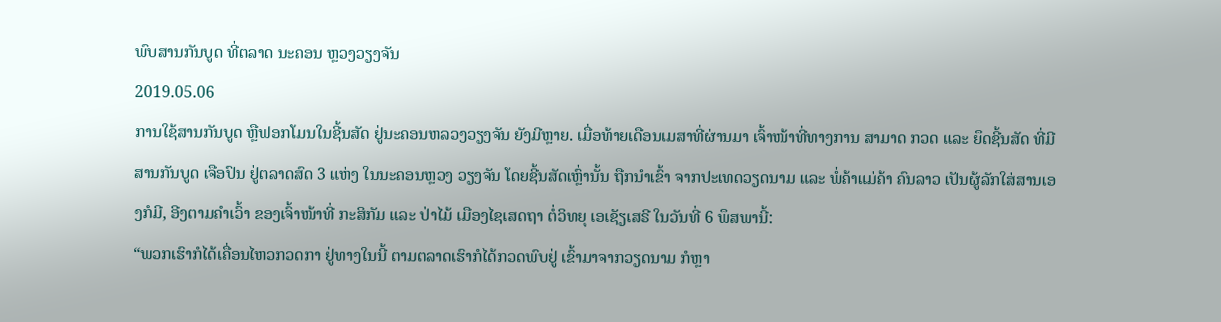ພົບສານກັນບູດ ທີ່ຕລາດ ນະຄອນ ຫຼວງວຽງຈັນ
2019.05.06
ການໃຊ້ສານກັນບູດ ຫຼືຟອກໂມນໃນຊີ້ນສັດ ຢູ່ນະຄອນຫລວງວຽງຈັນ ຍັງມີຫຼາຍ. ເມື່ອທ້າຍເດືອນເມສາທີ່ຜ່ານມາ ເຈົ້າໜ້າທີ່ທາງການ ສາມາດ ກວດ ແລະ ຍຶດຊີ້ນສັດ ທີ່ມີສານກັນບູດ ເຈືອປົນ ຢູ່ຕລາດສົດ 3 ແຫ່ງ ໃນນະຄອນຫຼວງ ວຽງຈັນ ໂດຍຊີ້ນສັດເຫຼົ່ານັ້ນ ຖືກນໍາເຂົ້າ ຈາກປະເທດວຽດນາມ ແລະ ພໍ່ຄ້າແມ່ຄ້າ ຄົນລາວ ເປັນຜູ້ລັກໃສ່ສານເອງກໍມີ, ອີງຕາມຄໍາເວົ້າ ຂອງເຈົ້າໜ້າທີ່ ກະສິກັມ ແລະ ປ່າໄມ້ ເມືອງໄຊເສດຖາ ຕໍ່ວິທຍຸ ເອເຊັຽເສຣີ ໃນວັນທີ່ 6 ພຶສພານີ້:
“ພວກເຮົາກໍໄດ້ເຄື່ອນໄຫວກວດກາ ຢູ່ທາງໃນນີ້ ຕາມຕລາດເຮົາກໍໄດ້ກວດພົບຢູ່ ເຂົ້າມາຈາກວຽດນາມ ກໍຫຼາ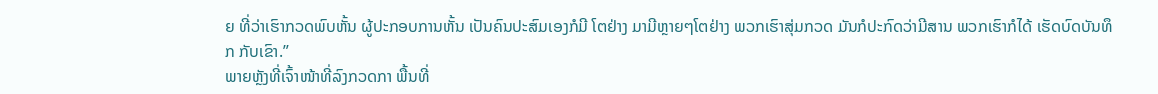ຍ ທີ່ວ່າເຮົາກວດພົບຫັ້ນ ຜູ້ປະກອບການຫັ້ນ ເປັນຄົນປະສົມເອງກໍມີ ໂຕຢ່າງ ມາມີຫຼາຍໆໂຕຢ່າງ ພວກເຮົາສຸ່ມກວດ ມັນກໍປະກົດວ່າມີສານ ພວກເຮົາກໍໄດ້ ເຮັດບົດບັນທຶກ ກັບເຂົາ.”
ພາຍຫຼັງທີ່ເຈົ້າໜ້າທີ່ລົງກວດກາ ພື້ນທີ່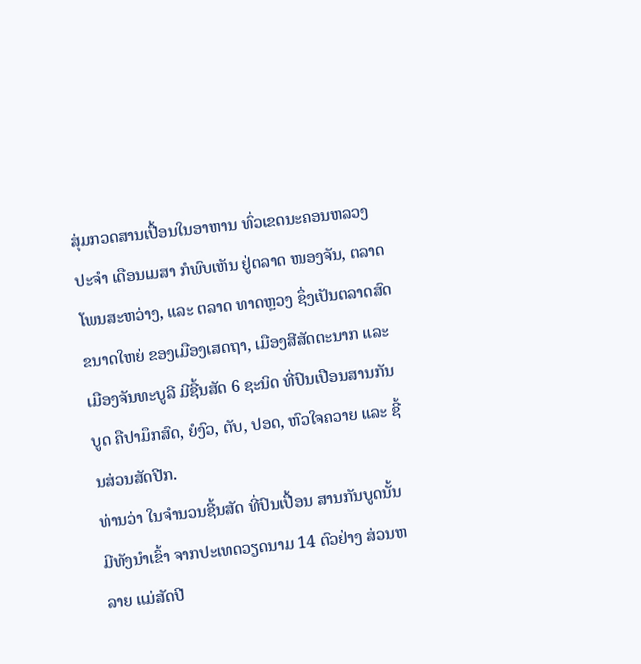ສຸ່ມກວດສານເປື້ອນໃນອາຫານ ທົ່ວເຂດນະຄອນຫລວງ ປະຈໍາ ເດືອນເມສາ ກໍພົບເຫັນ ຢູ່ຕລາດ ໜອງຈັນ, ຕລາດ ໂພນສະຫວ່າງ, ແລະ ຕລາດ ທາດຫຼວງ ຊຶ່ງເປັນຕລາດສົດຂນາດໃຫຍ່ ຂອງເມືອງເສດຖາ, ເມືອງສີສັດຕະນາກ ແລະ ເມືອງຈັນທະບູລີ ມີຊີ້ນສັດ 6 ຊະນິດ ທີ່ປົນເປືອນສານກັນບູດ ຄືປາມຶກສົດ, ຍໍງົວ, ຕັບ, ປອດ, ຫົວໃຈຄວາຍ ແລະ ຊີ້ນສ່ວນສັດປີກ.
ທ່ານວ່າ ໃນຈໍານວນຊີ້ນສັດ ທີ່ປົນເປື້ອນ ສານກັນບູດນັ້ນ ມີທັງນໍາເຂົ້າ ຈາກປະເທດວຽດນາມ 14 ຕົວຢ່າງ ສ່ວນຫລາຍ ແມ່ສັດປີ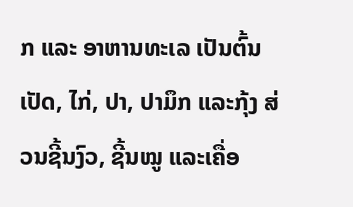ກ ແລະ ອາຫານທະເລ ເປັນຕົ້ນ ເປັດ, ໄກ່, ປາ, ປາມຶກ ແລະກຸ້ງ ສ່ວນຊີ້ນງົວ, ຊີ້ນໝູ ແລະເຄື່ອ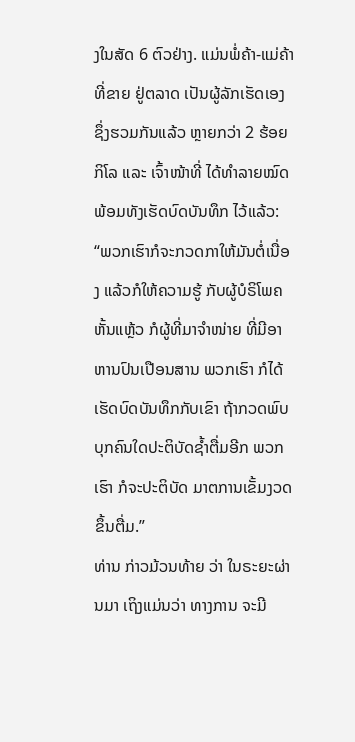ງໃນສັດ 6 ຕົວຢ່າງ. ແມ່ນພໍ່ຄ້າ-ແມ່ຄ້າ ທີ່ຂາຍ ຢູ່ຕລາດ ເປັນຜູ້ລັກເຮັດເອງ ຊຶ່ງຮວມກັນແລ້ວ ຫຼາຍກວ່າ 2 ຮ້ອຍ ກິໂລ ແລະ ເຈົ້າໜ້າທີ່ ໄດ້ທໍາລາຍໝົດ ພ້ອມທັງເຮັດບົດບັນທຶກ ໄວ້ແລ້ວ:
“ພວກເຮົາກໍຈະກວດກາໃຫ້ມັນຕໍ່ເນື່ອງ ແລ້ວກໍໃຫ້ຄວາມຮູ້ ກັບຜູ້ບໍຣິໂພຄຫັ້ນແຫຼ້ວ ກໍຜູ້ທີ່ມາຈໍາໜ່າຍ ທີ່ມີອາຫານປົນເປືອນສານ ພວກເຮົາ ກໍໄດ້ເຮັດບົດບັນທຶກກັບເຂົາ ຖ້າກວດພົບບຸກຄົນໃດປະຕິບັດຊໍ້າຕື່ມອີກ ພວກເຮົາ ກໍຈະປະຕິບັດ ມາຕການເຂັ້ມງວດຂຶ້ນຕື່ມ.”
ທ່ານ ກ່າວມ້ວນທ້າຍ ວ່າ ໃນຣະຍະຜ່ານມາ ເຖິງແມ່ນວ່າ ທາງການ ຈະມີ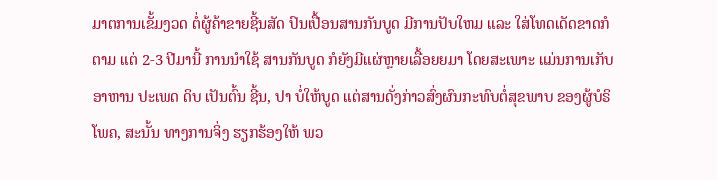ມາຕການເຂັ້ມງວດ ຕໍ່ຜູ້ຄ້າຂາຍຊີ້ນສັດ ປົນເປື້ອນສານກັນບູດ ມີການປັບໃຫມ ແລະ ໃສ່ໂທດເດັດຂາດກໍຕາມ ແຕ່ 2-3 ປີມານີ້ ການນໍາໃຊ້ ສານກັນບູດ ກໍຍັງມີແຜ່ຫຼາຍເລື້ອຍຍມາ ໂດຍສະເພາະ ແມ່ນການເກັບອາຫານ ປະເພດ ດິບ ເປັນຕົ້ນ ຊີ້ນ, ປາ ບໍ່ໃຫ້ບູດ ແຕ່ສານດັ່ງກ່າວສົ່ງຜົນກະທົບຕໍ່ສຸຂພາບ ຂອງຜູ້ບໍຣິໂພຄ, ສະນັ້ນ ທາງການຈິ່ງ ຮຽກຮ້ອງໃຫ້ ພວ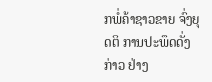ກພໍ່ຄ້າຊາວຂາຍ ຈົ່ງຍຸດຕິ ການປະພຶດດັ່ງກ່າວ ຢ່າງ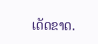ເດັດຂາດ.